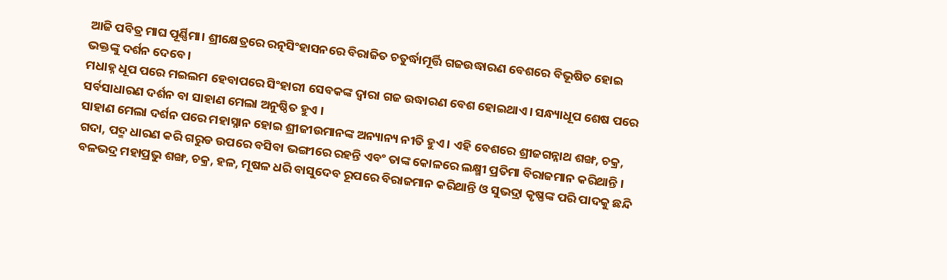ଆଜି ପବିତ୍ର ମାଘ ପୂର୍ଣ୍ଣିମା। ଶ୍ରୀକ୍ଷେତ୍ରରେ ରତ୍ନସିଂହାସନରେ ବିରାଜିତ ଚତୁର୍ଦ୍ଧାମୂର୍ତ୍ତି ଗଜଉଦ୍ଧାରଣ ବେଶରେ ବିଭୂଷିତ ହୋଇ ଭକ୍ତଙ୍କୁ ଦର୍ଶନ ଦେବେ।
ମଧାହ୍ନ ଧୂପ ପରେ ମଇଲମ ହେବାପରେ ସିଂହାରୀ ସେବକଙ୍କ ଦ୍ୱାରା ଗଜ ଉଦ୍ଧାରଣ ବେଶ ହୋଇଥାଏ। ସନ୍ଧ୍ୟାଧୂପ ଶେଷ ପରେ ସର୍ବସାଧାରଣ ଦର୍ଶନ ବା ସାହାଣ ମେଲା ଅନୁଷ୍ଠିତ ହୁଏ ।
ସାହାଣ ମେଲା ଦର୍ଶନ ପରେ ମହାସ୍ନାନ ହୋଇ ଶ୍ରୀଜୀଉମାନଙ୍କ ଅନ୍ୟାନ୍ୟ ନୀତି ହୁଏ । ଏହି ବେଶରେ ଶ୍ରୀଜଗନ୍ନାଥ ଶଙ୍ଖ, ଚକ୍ର, ଗଦା, ପଦ୍ମ ଧାରଣ କରି ଗରୁଡ ଉପରେ ବସିବା ଭଙ୍ଗୀରେ ରହନ୍ତି ଏବଂ ତାଙ୍କ କୋଳରେ ଲକ୍ଷ୍ମୀ ପ୍ରତିମା ବିରାଜମାନ କରିଥାନ୍ତି ।
ବଳଭଦ୍ର ମହାପ୍ରଭୁ ଶଙ୍ଖ, ଚକ୍ର, ହଳ, ମୂଷଳ ଧରି ବାସୁଦେବ ରୂପରେ ବିରାଜମାନ କରିଥାନ୍ତି ଓ ସୁଭଦ୍ରା କୃଷ୍ଣଙ୍କ ପରି ପାଦକୁ ଛନ୍ଦି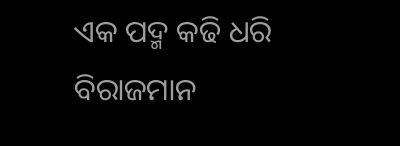ଏକ ପଦ୍ମ କଢି ଧରି ବିରାଜମାନ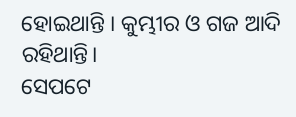ହୋଇଥାନ୍ତି । କୁମ୍ଭୀର ଓ ଗଜ ଆଦି ରହିଥାନ୍ତି।
ସେପଟେ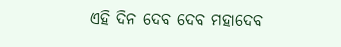ଏହି ଦିନ ଦେବ ଦେବ ମହାଦେବ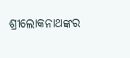ଶ୍ରୀଲୋକନାଥଙ୍କର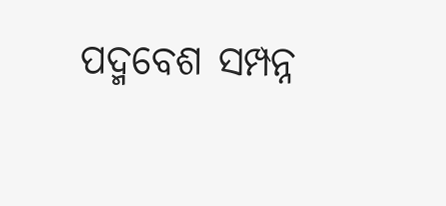ପଦ୍ମବେଶ ସମ୍ପନ୍ନ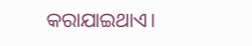କରାଯାଇଥାଏ।